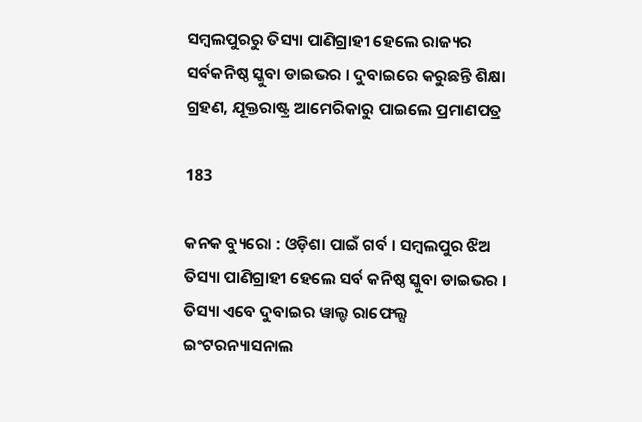ସମ୍ବଲପୁରରୁ ତିସ୍ୟା ପାଣିଗ୍ରାହୀ ହେଲେ ରାଜ୍ୟର ସର୍ବକନିଷ୍ଠ ସ୍କୁବା ଡାଇଭର । ଦୁବାଇରେ କରୁଛନ୍ତି ଶିକ୍ଷା ଗ୍ରହଣ, ଯୂକ୍ତରାଷ୍ଟ୍ର ଆମେରିକାରୁ ପାଇଲେ ପ୍ରମାଣପତ୍ର

183

କନକ ବ୍ୟୁରୋ : ଓଡ଼ିଶା ପାଇଁ ଗର୍ବ । ସମ୍ବଲପୁର ଝିଅ ତିସ୍ୟା ପାଣିଗ୍ରାହୀ ହେଲେ ସର୍ବ କନିଷ୍ଠ ସ୍କୁବା ଡାଇଭର । ତିସ୍ୟା ଏବେ ଦୁବାଇର ୱାଲ୍ଡ ରାଫେଲ୍ସ ଇଂଟରନ୍ୟାସନାଲ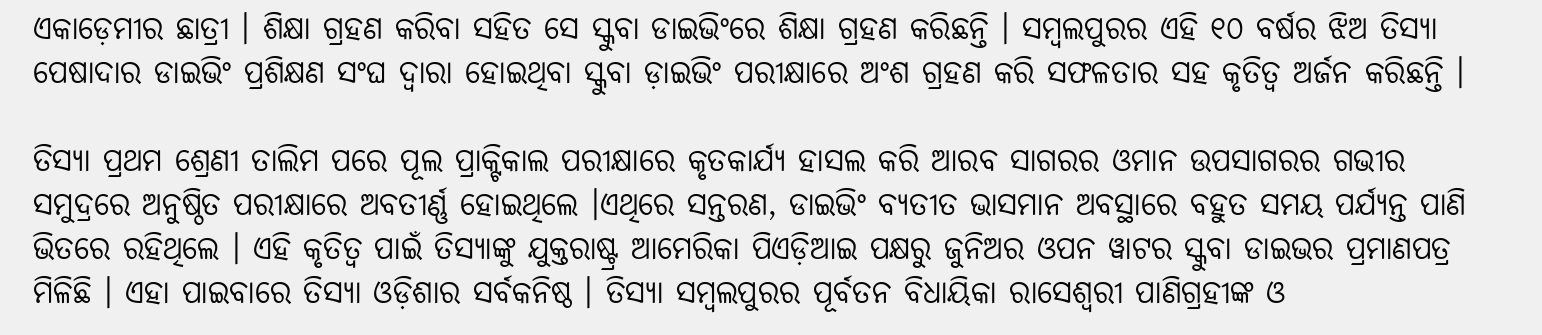ଏକାଡ଼େମୀର ଛାତ୍ରୀ । ଶିକ୍ଷା ଗ୍ରହଣ କରିବା ସହିତ ସେ ସ୍କୁବା ଡାଇଭିଂରେ ଶିକ୍ଷା ଗ୍ରହଣ କରିଛନ୍ତି । ସମ୍ବଲପୁରର ଏହି ୧୦ ବର୍ଷର ଝିଅ ତିସ୍ୟା ପେଷାଦାର ଡାଇଭିଂ ପ୍ରଶିକ୍ଷଣ ସଂଘ ଦ୍ୱାରା ହୋଇଥିବା ସ୍କୁବା ଡ଼ାଇଭିଂ ପରୀକ୍ଷାରେ ଅଂଶ ଗ୍ରହଣ କରି ସଫଳତାର ସହ କୃତିତ୍ୱ ଅର୍ଜନ କରିଛନ୍ତି ।

ତିସ୍ୟା ପ୍ରଥମ ଶ୍ରେଣୀ ତାଲିମ ପରେ ପୂଲ ପ୍ରାକ୍ଟିକାଲ ପରୀକ୍ଷାରେ କୃତକାର୍ଯ୍ୟ ହାସଲ କରି ଆରବ ସାଗରର ଓମାନ ଉପସାଗରର ଗଭୀର ସମୁଦ୍ରରେ ଅନୁଷ୍ଠିତ ପରୀକ୍ଷାରେ ଅବତୀର୍ଣ୍ଣ ହୋଇଥିଲେ ।ଏଥିରେ ସନ୍ତରଣ, ଡାଇଭିଂ ବ୍ୟତୀତ ଭାସମାନ ଅବସ୍ଥାରେ ବହୁତ ସମୟ ପର୍ଯ୍ୟନ୍ତ ପାଣି ଭିତରେ ରହିଥିଲେ । ଏହି କୃତିତ୍ୱ ପାଇଁ ତିସ୍ୟାଙ୍କୁ ଯୁକ୍ତରାଷ୍ଟ୍ର ଆମେରିକା ପିଏଡ଼ିଆଇ ପକ୍ଷରୁ ଜୁନିଅର ଓପନ ୱାଟର ସ୍କୁବା ଡାଇଭର ପ୍ରମାଣପତ୍ର ମିଳିଛି । ଏହା ପାଇବାରେ ତିସ୍ୟା ଓଡ଼ିଶାର ସର୍ବକନିଷ୍ଠ । ତିସ୍ୟା ସମ୍ବଲପୁରର ପୂର୍ବତନ ବିଧାୟିକା ରାସେଶ୍ୱରୀ ପାଣିଗ୍ରହୀଙ୍କ ଓ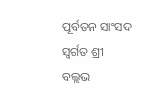ପୂର୍ବତନ ସାଂସଦ ସ୍ୱର୍ଗତ ଶ୍ରୀ ବଲ୍ଲଭ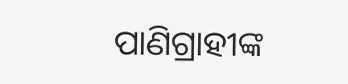ପାଣିଗ୍ରାହୀଙ୍କ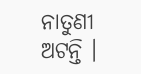ନାତୁଣୀ ଅଟନ୍ତି ।